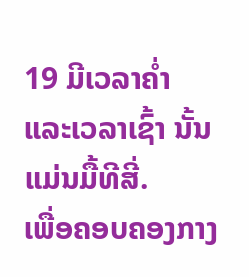19 ມີເວລາຄໍ່າ ແລະເວລາເຊົ້າ ນັ້ນແມ່ນມື້ທີສີ່.
ເພື່ອຄອບຄອງກາງ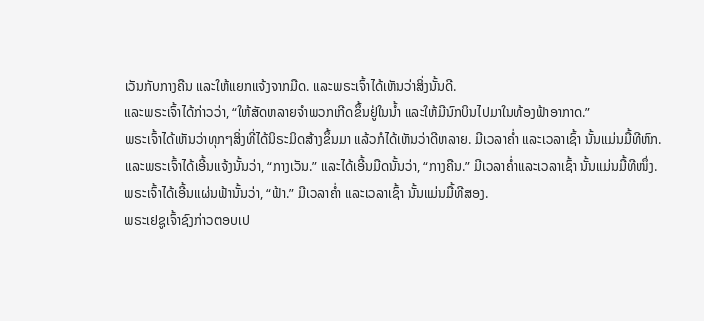ເວັນກັບກາງຄືນ ແລະໃຫ້ແຍກແຈ້ງຈາກມືດ. ແລະພຣະເຈົ້າໄດ້ເຫັນວ່າສິ່ງນັ້ນດີ.
ແລະພຣະເຈົ້າໄດ້ກ່າວວ່າ, “ໃຫ້ສັດຫລາຍຈຳພວກເກີດຂຶ້ນຢູ່ໃນນໍ້າ ແລະໃຫ້ມີນົກບິນໄປມາໃນທ້ອງຟ້າອາກາດ.”
ພຣະເຈົ້າໄດ້ເຫັນວ່າທຸກໆສິ່ງທີ່ໄດ້ນິຣະມິດສ້າງຂຶ້ນມາ ແລ້ວກໍໄດ້ເຫັນວ່າດີຫລາຍ. ມີເວລາຄໍ່າ ແລະເວລາເຊົ້າ ນັ້ນແມ່ນມື້ທີຫົກ.
ແລະພຣະເຈົ້າໄດ້ເອີ້ນແຈ້ງນັ້ນວ່າ, “ກາງເວັນ.” ແລະໄດ້ເອີ້ນມືດນັ້ນວ່າ, “ກາງຄືນ.” ມີເວລາຄໍ່າແລະເວລາເຊົ້າ ນັ້ນແມ່ນມື້ທີໜຶ່ງ.
ພຣະເຈົ້າໄດ້ເອີ້ນແຜ່ນຟ້ານັ້ນວ່າ, “ຟ້າ.” ມີເວລາຄໍ່າ ແລະເວລາເຊົ້າ ນັ້ນແມ່ນມື້ທີສອງ.
ພຣະເຢຊູເຈົ້າຊົງກ່າວຕອບເປ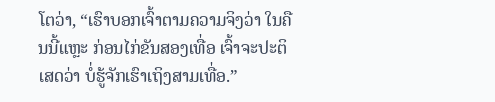ໂຕວ່າ, “ເຮົາບອກເຈົ້າຕາມຄວາມຈິງວ່າ ໃນຄືນນີ້ແຫຼະ ກ່ອນໄກ່ຂັນສອງເທື່ອ ເຈົ້າຈະປະຕິເສດວ່າ ບໍ່ຮູ້ຈັກເຮົາເຖິງສາມເທື່ອ.”